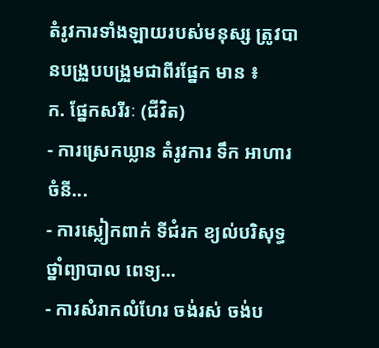តំរូវការទាំងឡាយរបស់មនុស្ស ត្រូវបានបង្រួបបង្រួមជាពីរផ្នែក មាន ៖
ក. ផ្នែកសរីរៈ (ជីវិត)
- ការស្រេកឃ្លាន តំរូវការ ទឹក អាហារ ចំនី...
- ការស្លៀកពាក់ ទីជំរក ខ្យល់បរិសុទ្ធ ថ្នាំព្យាបាល ពេទ្យ...
- ការសំរាកលំហែរ ចង់រស់ ចង់ប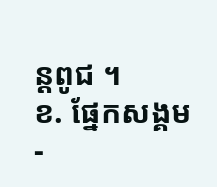ន្តពូជ ។
ខ. ផ្នែកសង្គម
-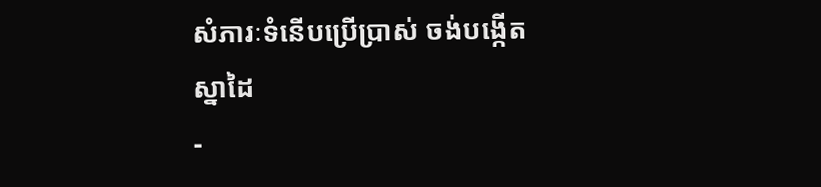សំភារៈទំនើបប្រើប្រាស់ ចង់បង្កើតស្នាដៃ
-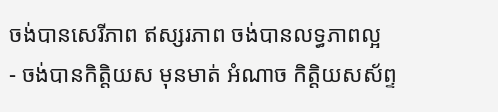ចង់បានសេរីភាព ឥស្សរភាព ចង់បានលទ្ធភាពល្អ
- ចង់បានកិត្តិយស មុនមាត់ អំណាច កិត្តិយសស័ព្ទ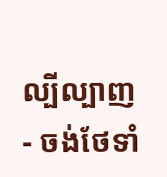ល្បីល្បាញ
- ចង់ថែទាំ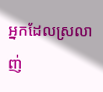អ្នកដែលស្រលាញ់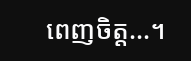ពេញចិត្ត...។